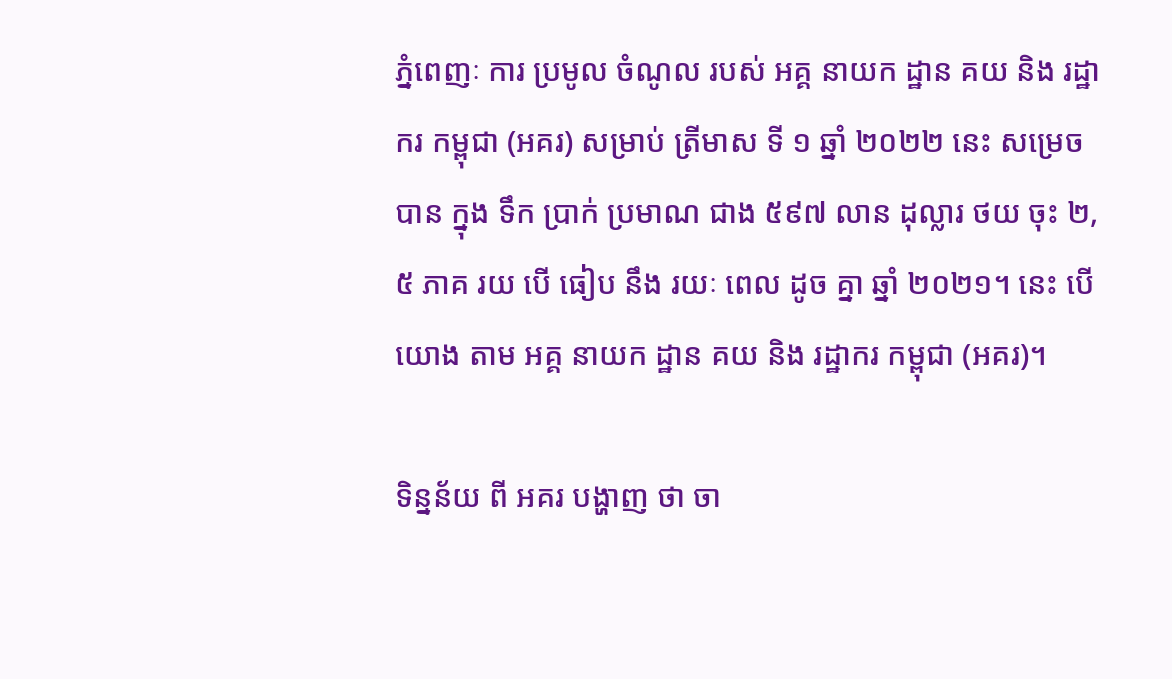ភ្នំពេញៈ ការ ប្រមូល ចំណូល របស់ អគ្គ នាយក ដ្ឋាន គយ និង រដ្ឋាករ កម្ពុជា (អគរ) សម្រាប់ ត្រីមាស ទី ១ ឆ្នាំ ២០២២ នេះ សម្រេច បាន ក្នុង ទឹក ប្រាក់ ប្រមាណ ជាង ៥៩៧ លាន ដុល្លារ ថយ ចុះ ២,៥ ភាគ រយ បើ ធៀប នឹង រយៈ ពេល ដូច គ្នា ឆ្នាំ ២០២១។ នេះ បើ យោង តាម អគ្គ នាយក ដ្ឋាន គយ និង រដ្ឋាករ កម្ពុជា (អគរ)។

ទិន្នន័យ ពី អគរ បង្ហាញ ថា ចា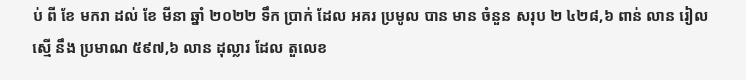ប់ ពី ខែ មករា ដល់ ខែ មីនា ឆ្នាំ ២០២២ ទឹក ប្រាក់ ដែល អគរ ប្រមូល បាន មាន ចំនួន សរុប ២ ៤២៨,៦ ពាន់ លាន រៀល ស្មើ នឹង ប្រមាណ ៥៩៧,៦ លាន ដុល្លារ ដែល តួលេខ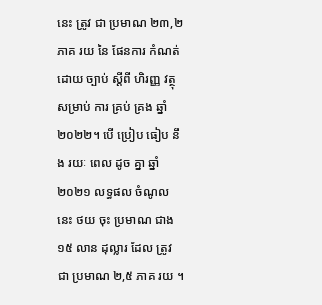នេះ ត្រូវ ជា ប្រមាណ ២៣,២ ភាគ រយ នៃ ផែនការ កំណត់ ដោយ ច្បាប់ ស្ដីពី ហិរញ្ញ វត្ថុ សម្រាប់ ការ គ្រប់ គ្រង ឆ្នាំ ២០២២។ បើ ប្រៀប ធៀប នឹង រយៈ ពេល ដូច គ្នា ឆ្នាំ ២០២១ លទ្ធផល ចំណូល នេះ ថយ ចុះ ប្រមាណ ជាង ១៥ លាន ដុល្លារ ដែល ត្រូវ ជា ប្រមាណ ២,៥ ភាគ រយ ។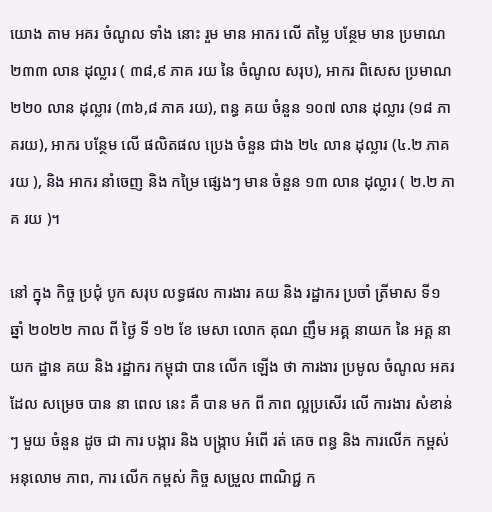យោង តាម អគរ ចំណូល ទាំង នោះ រួម មាន អាករ លើ តម្លៃ បន្ថែម មាន ប្រមាណ ២៣៣ លាន ដុល្លារ ( ៣៨,៩ ភាគ រយ នៃ ចំណូល សរុប), អាករ ពិសេស ប្រមាណ ២២០ លាន ដុល្លារ (៣៦,៨ ភាគ រយ), ពន្ធ គយ ចំនួន ១០៧ លាន ដុល្លារ (១៨ ភាគរយ), អាករ បន្ថែម លើ ផលិតផល ប្រេង ចំនួន ជាង ២៤ លាន ដុល្លារ (៤.២ ភាគ រយ ), និង អាករ នាំចេញ និង កម្រៃ ផ្សេងៗ មាន ចំនួន ១៣ លាន ដុល្លារ ( ២.២ ភាគ រយ )។

នៅ ក្នុង កិច្ច ប្រជុំ បូក សរុប លទ្ធផល ការងារ គយ និង រដ្ឋាករ ប្រចាំ ត្រីមាស ទី១ ឆ្នាំ ២០២២ កាល ពី ថ្ងៃ ទី ១២ ខែ មេសា លោក គុណ ញឹម អគ្គ នាយក នៃ អគ្គ នាយក ដ្ឋាន គយ និង រដ្ឋាករ កម្ពុជា បាន លើក ឡើង ថា ការងារ ប្រមូល ចំណូល អគរ ដែល សម្រេច បាន នា ពេល នេះ គឺ បាន មក ពី ភាព ល្អប្រសើរ លើ ការងារ សំខាន់ៗ មួយ ចំនួន ដូច ជា ការ បង្ការ និង បង្ក្រាប អំពើ រត់ គេច ពន្ធ និង ការលើក កម្ពស់ អនុលោម ភាព, ការ លើក កម្ពស់ កិច្ច សម្រួល ពាណិជ្ជ ក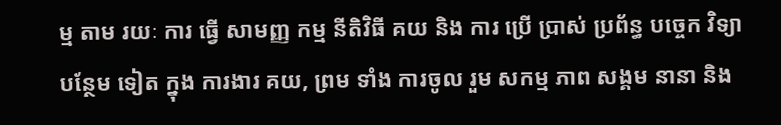ម្ម តាម រយៈ ការ ធ្វើ សាមញ្ញ កម្ម នីតិវិធី គយ និង ការ ប្រើ ប្រាស់ ប្រព័ន្ធ បច្ចេក វិទ្យា បន្ថែម ទៀត ក្នុង ការងារ គយ, ព្រម ទាំង ការចូល រួម សកម្ម ភាព សង្គម នានា និង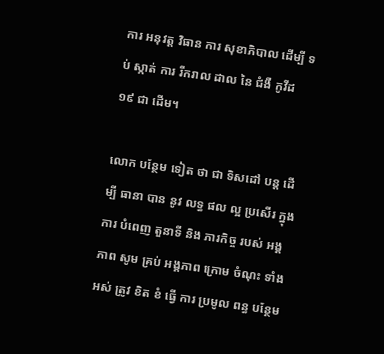ការ អនុវត្ត វិធាន ការ សុខាភិបាល ដើម្បី ទប់ ស្កាត់ ការ រីករាល ដាល នៃ ជំងឺ កូវីដ ១៩ ជា ដើម។

លោក បន្ថែម ទៀត ថា ជា ទិសដៅ បន្ត ដើម្បី ធានា បាន នូវ លទ្ធ ផល ល្អ ប្រសើរ ក្នុង ការ បំពេញ តួនាទី និង ភារកិច្ច របស់ អង្គភាព សូម គ្រប់ អង្គភាព ក្រោម ចំណុះ ទាំង អស់ ត្រូវ ខិត ខំ ធ្វើ ការ ប្រមូល ពន្ធ បន្ថែម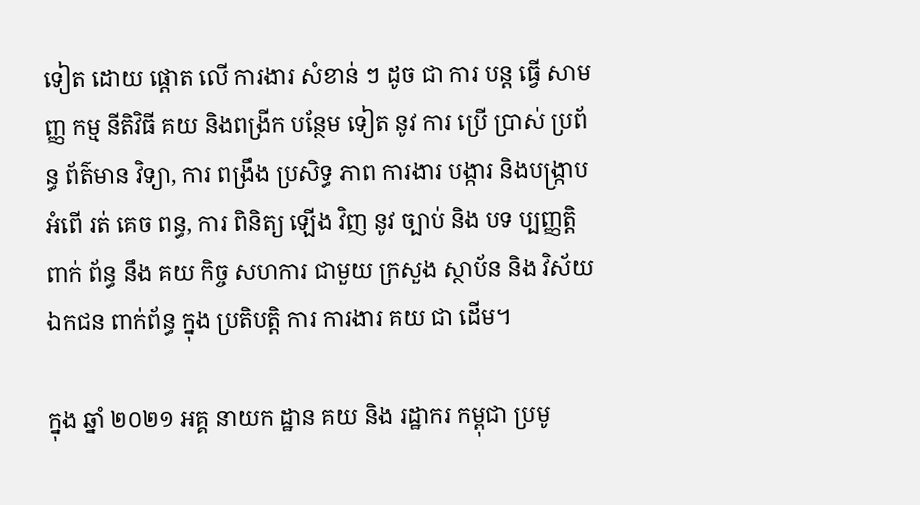ទៀត ដោយ ផ្តោត លើ ការងារ សំខាន់ ៗ ដូច ជា ការ បន្ត ធ្វើ សាមញ្ញ កម្ម នីតិវិធី គយ និងពង្រីក បន្ថែម ទៀត នូវ ការ ប្រើ ប្រាស់ ប្រព័ន្ធ ព័ត៌មាន វិទ្យា, ការ ពង្រឹង ប្រសិទ្ធ ភាព ការងារ បង្ការ និងបង្ក្រាប អំពើ រត់ គេច ពន្ធ, ការ ពិនិត្យ ឡើង វិញ នូវ ច្បាប់ និង បទ ប្បញ្ញត្តិ ពាក់ ព័ន្ធ នឹង គយ កិច្ច សហការ ជាមួយ ក្រសួង ស្ថាប័ន និង វិស័យ ឯកជន ពាក់ព័ន្ធ ក្នុង ប្រតិបត្តិ ការ ការងារ គយ ជា ដើម។

ក្នុង ឆ្នាំ ២០២១ អគ្គ នាយក ដ្ឋាន គយ និង រដ្ឋាករ កម្ពុជា ប្រមូ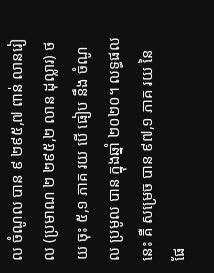ល ចំណូល បាន ៩ ២៩៥,៧ ពាន់ លានរៀល (ប្រមាណ ២ ២៩៥,២ លាន ដុល្លារ) ថយ ចុះ ៥,១ ភាគ រយ បើ ធៀប នឹង ចំណូល ប្រមូល បាន ក្នុងឆ្នាំ ២០២០។ លទ្ធផល នេះ គឺ សម្រេច បាន ៩៧,១ ភាគ រយ នៃ ផែ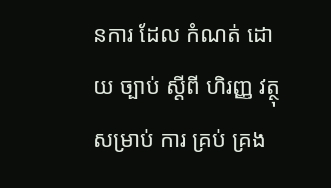នការ ដែល កំណត់ ដោយ ច្បាប់ ស្ដីពី ហិរញ្ញ វត្ថុ សម្រាប់ ការ គ្រប់ គ្រង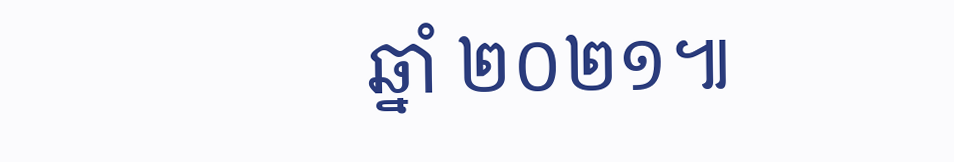ឆ្នាំ ២០២១៕